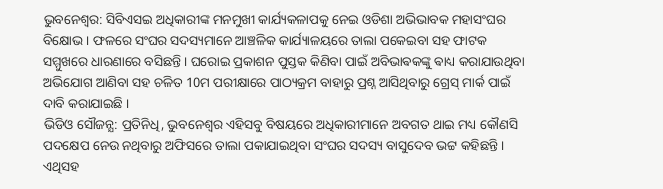ଭୁବନେଶ୍ବର: ସିବିଏସଇ ଅଧିକାରୀଙ୍କ ମନମୁଖୀ କାର୍ଯ୍ୟକଳାପକୁ ନେଇ ଓଡିଶା ଅଭିଭାବକ ମହାସଂଘର ବିକ୍ଷୋଭ । ଫଳରେ ସଂଘର ସଦସ୍ୟମାନେ ଆଞ୍ଚଳିକ କାର୍ଯ୍ୟାଳୟରେ ତାଲା ପକେଇବା ସହ ଫାଟକ ସମ୍ମୁଖରେ ଧାରଣାରେ ବସିଛନ୍ତି । ଘରୋଇ ପ୍ରକାଶନ ପୁସ୍ତକ କିଣିବା ପାଇଁ ଅବିଭାଵକଙ୍କୁ ଵାଧ୍ୟ କରାଯାଉଥିବା ଅଭିଯୋଗ ଆଣିବା ସହ ଚଳିତ 10ମ ପରୀକ୍ଷାରେ ପାଠ୍ୟକ୍ରମ ବାହାରୁ ପ୍ରଶ୍ନ ଆସିଥିବାରୁ ଗ୍ରେସ୍ ମାର୍କ ପାଇଁ ଦାବି କରାଯାଇଛି ।
ଭିଡିଓ ସୌଜନ୍ଯ: ପ୍ରତିନିଧି, ଭୁବନେଶ୍ବର ଏହିସବୁ ବିଷୟରେ ଅଧିକାରୀମାନେ ଅବଗତ ଥାଇ ମଧ୍ୟ କୌଣସି ପଦକ୍ଷେପ ନେଉ ନଥିବାରୁ ଅଫିସରେ ତାଲା ପକାଯାଇଥିବା ସଂଘର ସଦସ୍ୟ ବାସୁଦେବ ଭଟ୍ଟ କହିଛନ୍ତି । ଏଥିସହ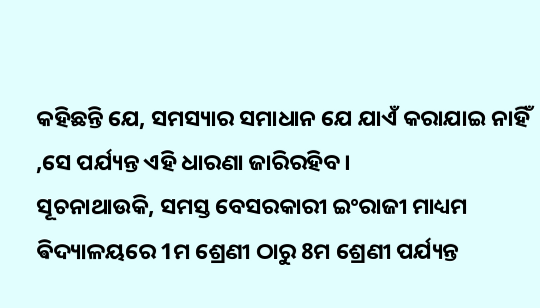କହିଛନ୍ତି ଯେ, ସମସ୍ୟାର ସମାଧାନ ଯେ ଯାଏଁ କରାଯାଇ ନାହିଁ ,ସେ ପର୍ଯ୍ୟନ୍ତ ଏହି ଧାରଣା ଜାରିରହିବ ।
ସୂଚନାଥାଉକି, ସମସ୍ତ ବେସରକାରୀ ଇଂରାଜୀ ମାଧ୍ୟମ ଵିଦ୍ୟାଳୟରେ 1ମ ଶ୍ରେଣୀ ଠାରୁ 8ମ ଶ୍ରେଣୀ ପର୍ଯ୍ୟନ୍ତ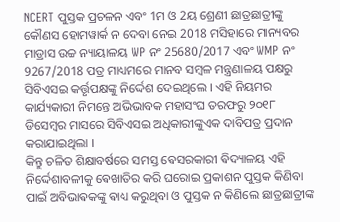NCERT ପୁସ୍ତକ ପ୍ରଚଳନ ଏବଂ 1ମ ଓ 2ୟ ଶ୍ରେଣୀ ଛାତ୍ରଛାତ୍ରୀଙ୍କୁ କୌଣସ ହୋମୱାର୍କ ନ ଦେବା ନେଇ 2018 ମସିହାରେ ମାନ୍ୟବର ମାଡ୍ରାସ ଉଚ୍ଚ ନ୍ୟାୟାଳୟ WP ନଂ 25680/2017 ଏବଂ WMP ନଂ 9267/2018 ପତ୍ର ମାଧ୍ୟମରେ ମାନବ ସମ୍ବଳ ମନ୍ତ୍ରଣାଳୟ ପକ୍ଷରୁ ସିବିଏସଇ କର୍ତ୍ତୃପକ୍ଷଙ୍କୁ ନିର୍ଦ୍ଦେଶ ଦେଇଥିଲେ । ଏହି ନିୟମର କାର୍ଯ୍ୟକାରୀ ନିମନ୍ତେ ଅଭିଭାବକ ମହାସଂଘ ତରଫରୁ ୨୦୧୮ ଡିସେମ୍ବର ମାସରେ ସିବିଏସଇ ଅଧିକାରୀଙ୍କୁଏକ ଦାବିପତ୍ର ପ୍ରଦାନ କରାଯାଇଥିଲା ।
କିନ୍ତୁ ଚଳିତ ଶିକ୍ଷାବର୍ଷରେ ସମସ୍ତ ଵେସରକାରୀ ଵିଦ୍ୟାଳୟ ଏହି ନିର୍ଦ୍ଦେଶାବଳୀକୁ ଵେଖାତିର କରି ଘରୋଇ ପ୍ରକାଶନ ପୁସ୍ତକ କିଣିବା ପାଇଁ ଅବିଭାଵକଙ୍କୁ ଵାଧ୍ୟ କରୁଥିବା ଓ ପୁସ୍ତକ ନ କିଣିଲେ ଛାତ୍ରଛାତ୍ରୀଙ୍କ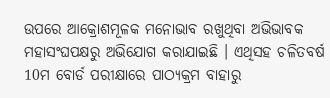ଉପରେ ଆକ୍ରୋଶମୂଳକ ମନୋଭାବ ରଖୁଥିବା ଅଭିଭାବକ ମହାସଂଘପକ୍ଷରୁ ଅଭିଯୋଗ କରାଯାଇଛି । ଏଥିସହ ଚଳିତବର୍ଷ 10ମ ବୋର୍ଡ ପରୀକ୍ଷାରେ ପାଠ୍ୟକ୍ରମ ବାହାରୁ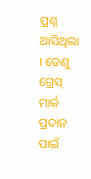ପ୍ରଶ୍ନ ଆସିଥିଲା । ତେଣୁ ଗ୍ରେସ୍ ମାର୍କ ପ୍ରଦାନ ପାଇଁ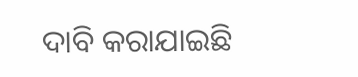ଦାବି କରାଯାଇଛି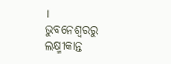।
ଭୁବନେଶ୍ବରରୁ ଲକ୍ଷ୍ମୀକାନ୍ତ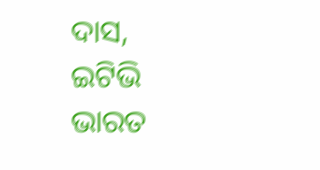ଦାସ, ଇଟିଭି ଭାରତ